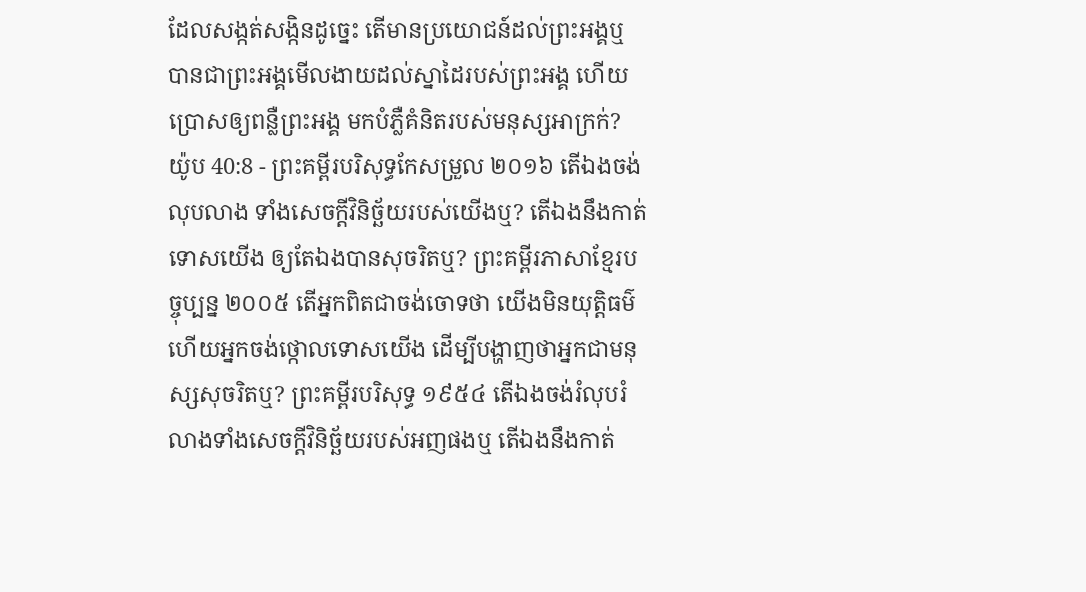ដែលសង្កត់សង្កិនដូច្នេះ តើមានប្រយោជន៍ដល់ព្រះអង្គឬ បានជាព្រះអង្គមើលងាយដល់ស្នាដៃរបស់ព្រះអង្គ ហើយប្រោសឲ្យពន្លឺព្រះអង្គ មកបំភ្លឺគំនិតរបស់មនុស្សអាក្រក់?
យ៉ូប 40:8 - ព្រះគម្ពីរបរិសុទ្ធកែសម្រួល ២០១៦ តើឯងចង់លុបលាង ទាំងសេចក្ដីវិនិច្ឆ័យរបស់យើងឬ? តើឯងនឹងកាត់ទោសយើង ឲ្យតែឯងបានសុចរិតឬ? ព្រះគម្ពីរភាសាខ្មែរបច្ចុប្បន្ន ២០០៥ តើអ្នកពិតជាចង់ចោទថា យើងមិនយុត្តិធម៌ ហើយអ្នកចង់ថ្កោលទោសយើង ដើម្បីបង្ហាញថាអ្នកជាមនុស្សសុចរិតឬ? ព្រះគម្ពីរបរិសុទ្ធ ១៩៥៤ តើឯងចង់រំលុបរំលាងទាំងសេចក្ដីវិនិច្ឆ័យរបស់អញផងឬ តើឯងនឹងកាត់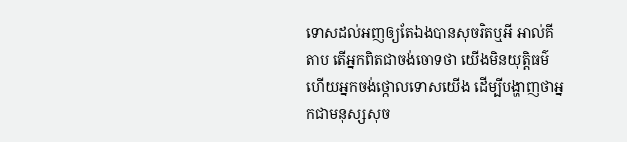ទោសដល់អញឲ្យតែឯងបានសុចរិតឬអី អាល់គីតាប តើអ្នកពិតជាចង់ចោទថា យើងមិនយុត្តិធម៌ ហើយអ្នកចង់ថ្កោលទោសយើង ដើម្បីបង្ហាញថាអ្នកជាមនុស្សសុច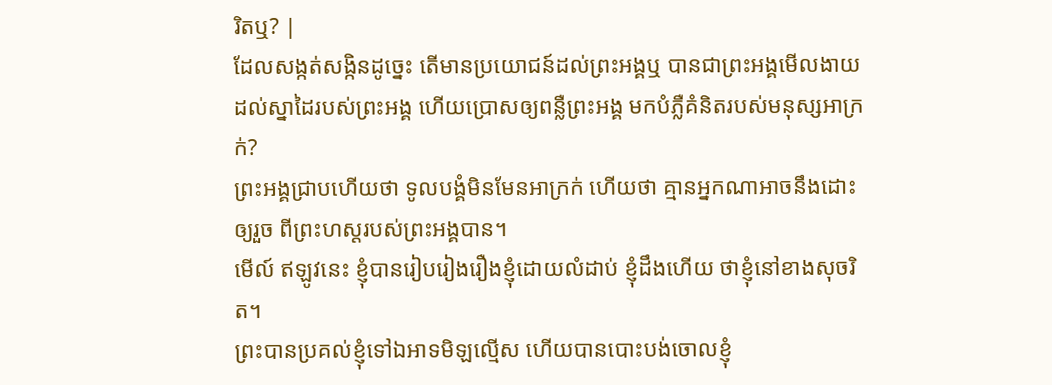រិតឬ? |
ដែលសង្កត់សង្កិនដូច្នេះ តើមានប្រយោជន៍ដល់ព្រះអង្គឬ បានជាព្រះអង្គមើលងាយដល់ស្នាដៃរបស់ព្រះអង្គ ហើយប្រោសឲ្យពន្លឺព្រះអង្គ មកបំភ្លឺគំនិតរបស់មនុស្សអាក្រក់?
ព្រះអង្គជ្រាបហើយថា ទូលបង្គំមិនមែនអាក្រក់ ហើយថា គ្មានអ្នកណាអាចនឹងដោះឲ្យរួច ពីព្រះហស្តរបស់ព្រះអង្គបាន។
មើល៍ ឥឡូវនេះ ខ្ញុំបានរៀបរៀងរឿងខ្ញុំដោយលំដាប់ ខ្ញុំដឹងហើយ ថាខ្ញុំនៅខាងសុចរិត។
ព្រះបានប្រគល់ខ្ញុំទៅឯអាទមិឡល្មើស ហើយបានបោះបង់ចោលខ្ញុំ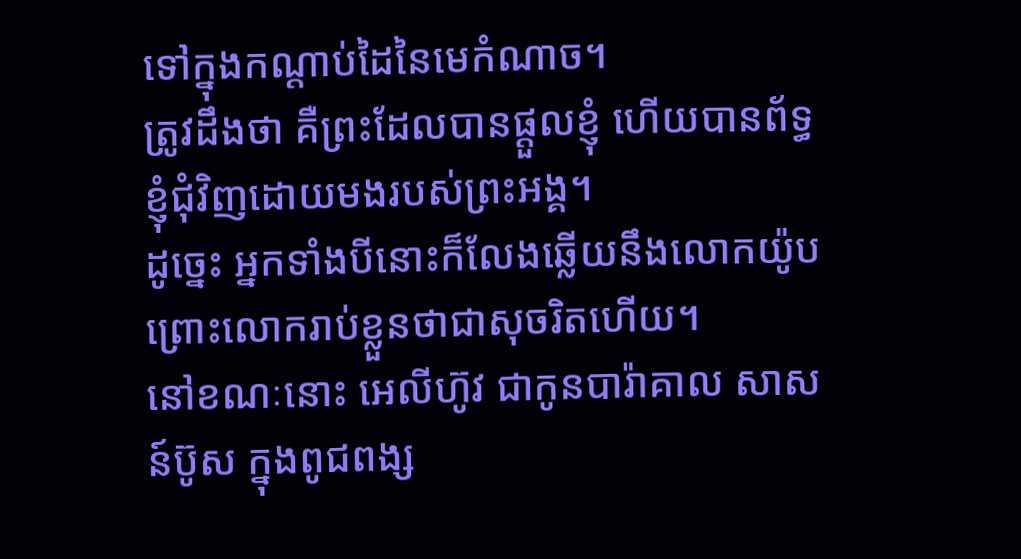ទៅក្នុងកណ្ដាប់ដៃនៃមេកំណាច។
ត្រូវដឹងថា គឺព្រះដែលបានផ្តួលខ្ញុំ ហើយបានព័ទ្ធខ្ញុំជុំវិញដោយមងរបស់ព្រះអង្គ។
ដូច្នេះ អ្នកទាំងបីនោះក៏លែងឆ្លើយនឹងលោកយ៉ូប ព្រោះលោករាប់ខ្លួនថាជាសុចរិតហើយ។
នៅខណៈនោះ អេលីហ៊ូវ ជាកូនបារ៉ាគាល សាសន៍ប៊ូស ក្នុងពូជពង្ស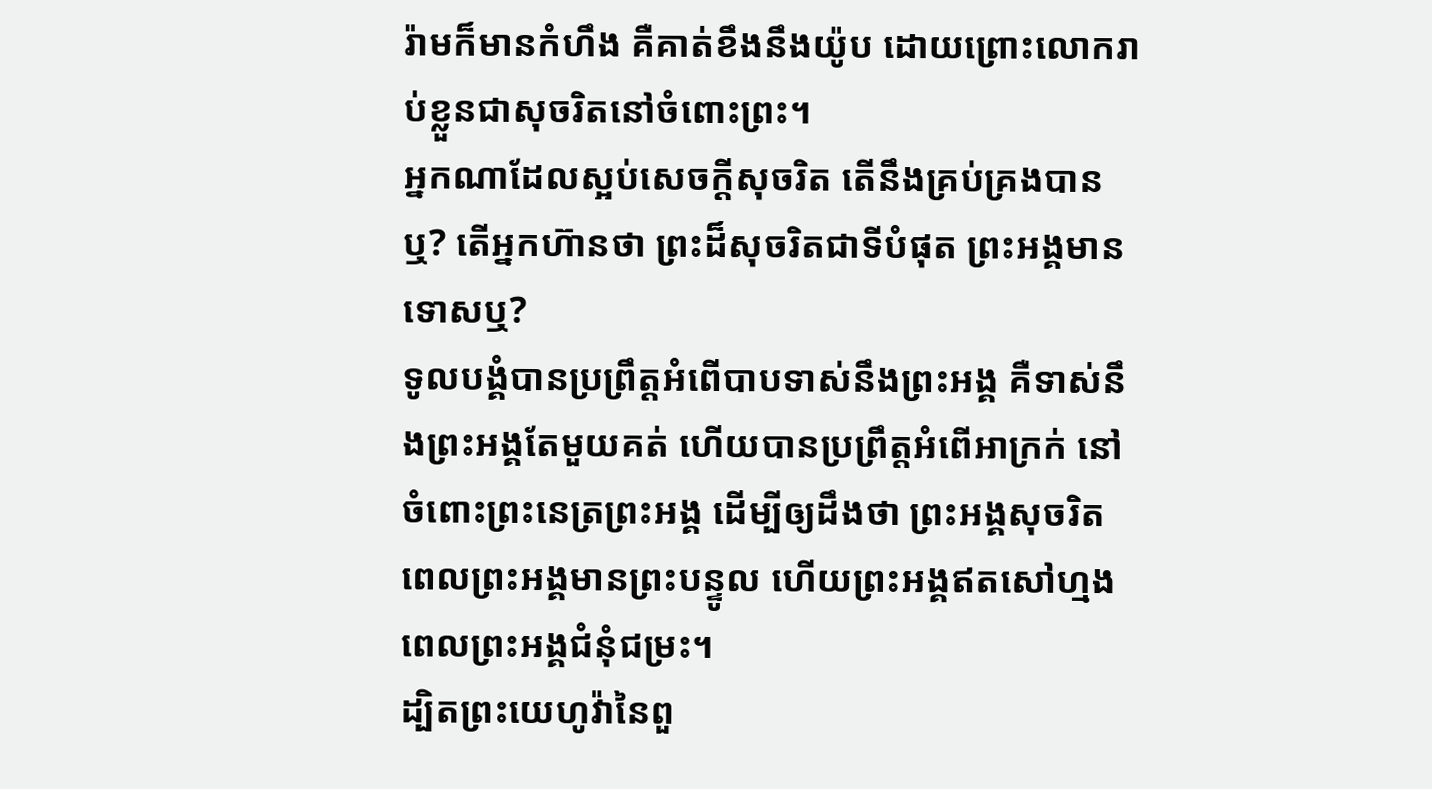រ៉ាមក៏មានកំហឹង គឺគាត់ខឹងនឹងយ៉ូប ដោយព្រោះលោករាប់ខ្លួនជាសុចរិតនៅចំពោះព្រះ។
អ្នកណាដែលស្អប់សេចក្ដីសុចរិត តើនឹងគ្រប់គ្រងបានឬ? តើអ្នកហ៊ានថា ព្រះដ៏សុចរិតជាទីបំផុត ព្រះអង្គមានទោសឬ?
ទូលបង្គំបានប្រព្រឹត្តអំពើបាបទាស់នឹងព្រះអង្គ គឺទាស់នឹងព្រះអង្គតែមួយគត់ ហើយបានប្រព្រឹត្តអំពើអាក្រក់ នៅចំពោះព្រះនេត្រព្រះអង្គ ដើម្បីឲ្យដឹងថា ព្រះអង្គសុចរិត ពេលព្រះអង្គមានព្រះបន្ទូល ហើយព្រះអង្គឥតសៅហ្មង ពេលព្រះអង្គជំនុំជម្រះ។
ដ្បិតព្រះយេហូវ៉ានៃពួ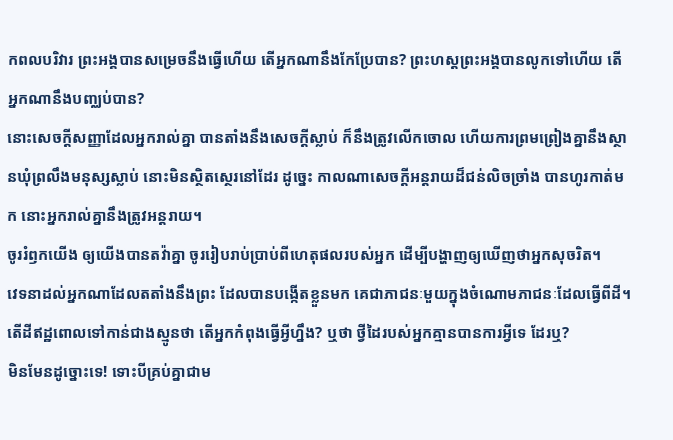កពលបរិវារ ព្រះអង្គបានសម្រេចនឹងធ្វើហើយ តើអ្នកណានឹងកែប្រែបាន? ព្រះហស្តព្រះអង្គបានលូកទៅហើយ តើអ្នកណានឹងបញ្ឈប់បាន?
នោះសេចក្ដីសញ្ញាដែលអ្នករាល់គ្នា បានតាំងនឹងសេចក្ដីស្លាប់ ក៏នឹងត្រូវលើកចោល ហើយការព្រមព្រៀងគ្នានឹងស្ថានឃុំព្រលឹងមនុស្សស្លាប់ នោះមិនស្ថិតស្ថេរនៅដែរ ដូច្នេះ កាលណាសេចក្ដីអន្តរាយដ៏ជន់លិចច្រាំង បានហូរកាត់មក នោះអ្នករាល់គ្នានឹងត្រូវអន្តរាយ។
ចូររំឭកយើង ឲ្យយើងបានតវ៉ាគ្នា ចូររៀបរាប់ប្រាប់ពីហេតុផលរបស់អ្នក ដើម្បីបង្ហាញឲ្យឃើញថាអ្នកសុចរិត។
វេទនាដល់អ្នកណាដែលតតាំងនឹងព្រះ ដែលបានបង្កើតខ្លួនមក គេជាភាជនៈមួយក្នុងចំណោមភាជនៈដែលធ្វើពីដី។ តើដីឥដ្ឋពោលទៅកាន់ជាងស្មូនថា តើអ្នកកំពុងធ្វើអ្វីហ្នឹង? ឬថា ថ្វីដៃរបស់អ្នកគ្មានបានការអ្វីទេ ដែរឬ?
មិនមែនដូច្នោះទេ! ទោះបីគ្រប់គ្នាជាម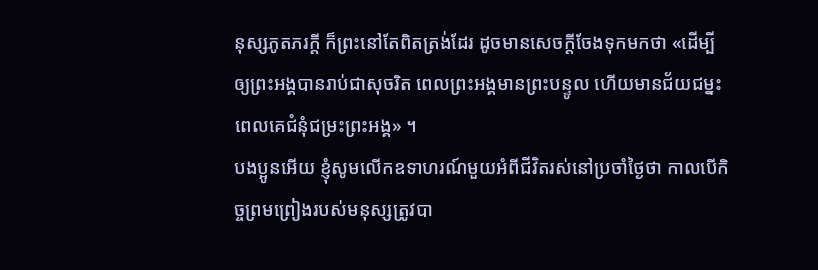នុស្សភូតភរក្ដី ក៏ព្រះនៅតែពិតត្រង់ដែរ ដូចមានសេចក្តីចែងទុកមកថា «ដើម្បីឲ្យព្រះអង្គបានរាប់ជាសុចរិត ពេលព្រះអង្គមានព្រះបន្ទូល ហើយមានជ័យជម្នះ ពេលគេជំនុំជម្រះព្រះអង្គ» ។
បងប្អូនអើយ ខ្ញុំសូមលើកឧទាហរណ៍មួយអំពីជីវិតរស់នៅប្រចាំថ្ងៃថា កាលបើកិច្ចព្រមព្រៀងរបស់មនុស្សត្រូវបា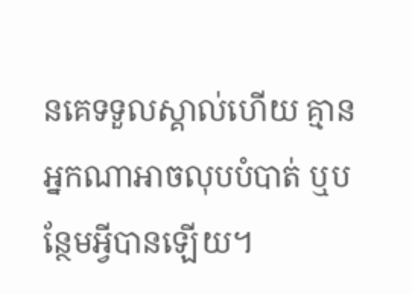នគេទទួលស្គាល់ហើយ គ្មានអ្នកណាអាចលុបបំបាត់ ឬបន្ថែមអ្វីបានឡើយ។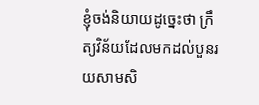ខ្ញុំចង់និយាយដូច្នេះថា ក្រឹត្យវិន័យដែលមកដល់បួនរយសាមសិ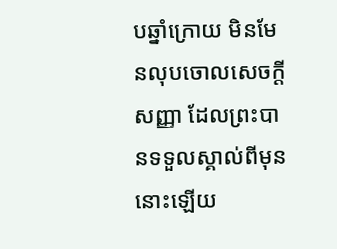បឆ្នាំក្រោយ មិនមែនលុបចោលសេចក្តីសញ្ញា ដែលព្រះបានទទួលស្គាល់ពីមុននោះឡើយ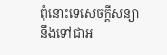ពុំនោះទេសេចក្តីសន្យានឹងទៅជាអ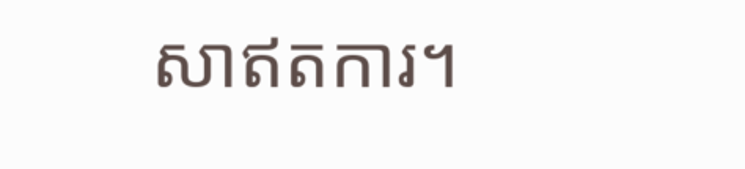សាឥតការ។